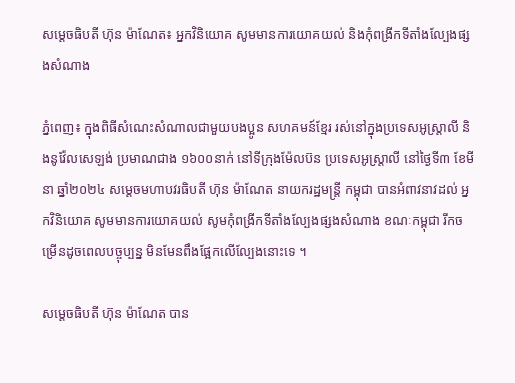សម្ដេចធិបតី ហ៊ុន ម៉ាណែត៖ អ្នកវិនិយោគ សូមមានការយោគយល់ និងកុំពង្រីកទីតាំងល្បែងផ្សងសំណាង

ភ្នំពេញ៖ ក្នុងពិធីសំណេះសំណាលជាមួយបងប្អូន សហគមន៍ខ្មែរ រស់នៅក្នុងប្រទេសអូស្រ្តាលី និងនូវ៉ែលសេឡង់ ប្រមាណជាង ១៦០០នាក់ នៅទីក្រុងម៉ែលប៊ន ប្រទេសអូស្ត្រាលី នៅថ្ងៃទី៣ ខែមីនា ឆ្នាំ២០២៤ សម្តេចមហាបវរធិបតី ហ៊ុន ម៉ាណែត នាយករដ្ឋមន្ត្រី កម្ពុជា បានអំពាវនាវដល់ អ្នកវិនិយោគ សូមមានការយោគយល់ សូមកុំពង្រីកទីតាំងល្បែងផ្សងសំណាង ខណៈកម្ពុជា រីកចម្រើនដូចពេលបច្ចុប្បន្ន មិនមែនពឹងផ្អែកលើល្បែងនោះទេ ។

សម្តេចធិបតី ហ៊ុន ម៉ាណែត បាន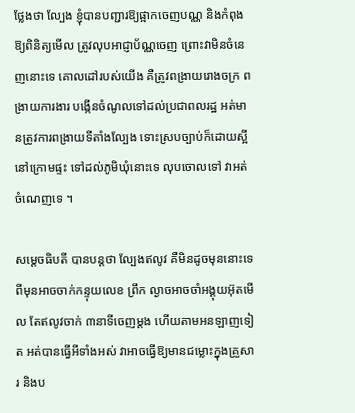ថ្លែងថា ល្បែង ខ្ញុំបានបញ្ជារឱ្យផ្អាកចេញបណ្ណ និងកំពុងឱ្យពិនិត្យមើល ត្រូវលុបអាជ្ញាប័ណ្ណចេញ ព្រោះវាមិនចំនេញនោះទេ គោលដៅរបស់យើង គឺត្រូវពង្រាយរោងចក្រ ពង្រាយការងារ បង្កើនចំណូលទៅដល់ប្រជាពលរដ្ឋ អត់មានត្រូវការពង្រាយទីតាំងល្បែង ទោះស្របច្បាប់ក៏ដោយស្អីនៅក្រោមផ្ទះ ទៅដល់ភូមិឃុំនោះទេ លុបចោលទៅ វាអត់ចំណេញទេ ។

សម្តេចធិបតី បានបន្តថា ល្បែងឥលូវ គឺមិនដូចមុននោះទេ ពីមុនអាចចាក់កន្ទុយលេខ ព្រឹក ល្ងាចអាចចាំអង្គុយអ៊ុតមើល តែឥលូវចាក់ ៣នាទីចេញម្តង ហើយតាមអនឡាញទៀត អត់បានធ្វើអីទាំងអស់ វាអាចធ្វើឱ្យមានជម្លោះក្នុងគ្រួសារ និងប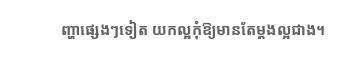ញ្ហាផ្សេងៗទៀត យកល្អកុំឱ្យមានតែម្តងល្អជាង។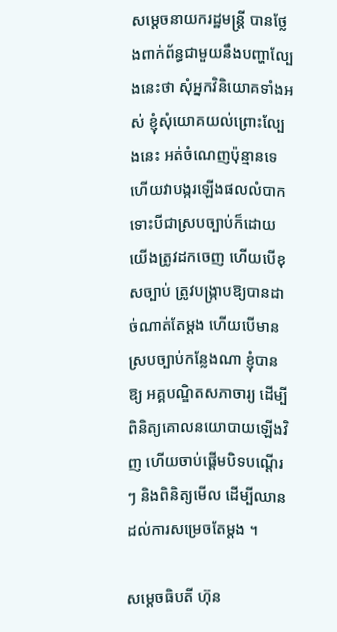សម្តេចនាយករដ្ឋមន្ត្រី បានថ្លែងពាក់ព័ន្ធជាមួយនឹងបញ្ហាល្បែងនេះថា សុំអ្នកវិនិយោគទាំងអស់ ខ្ញុំសុំយោគយល់ព្រោះល្បែងនេះ អត់ចំណេញប៉ុន្មានទេ ហើយវាបង្ករឡើងផលលំបាក ទោះបីជាស្របច្បាប់ក៏ដោយ យើងត្រូវដកចេញ ហើយបើខុសច្បាប់ ត្រូវបង្ក្រាបឱ្យបានដាច់ណាត់តែម្តង ហើយបើមានស្របច្បាប់កន្លែងណា ខ្ញុំបានឱ្យ អគ្គបណ្ឌិតសភាចារ្យ ដើម្បីពិនិត្យគោលនយោបាយឡើងវិញ ហើយចាប់ផ្តើមបិទបណ្តើរៗ និងពិនិត្យមើល ដើម្បីឈានដល់ការសម្រេចតែម្តង ។

សម្តេចធិបតី ហ៊ុន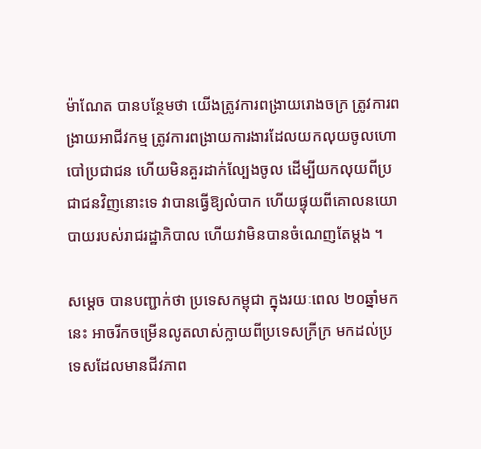ម៉ាណែត បានបន្ថែមថា យើងត្រូវការពង្រាយរោងចក្រ ត្រូវការពង្រាយអាជីវកម្ម ត្រូវការពង្រាយការងារដែលយកលុយចូលហោបៅប្រជាជន ហើយមិនគួរដាក់ល្បែងចូល ដើម្បីយកលុយពីប្រជាជនវិញនោះទេ វាបានធ្វើឱ្យលំបាក ហើយផ្ទុយពីគោលនយោបាយរបស់រាជរដ្ឋាភិបាល ហើយវាមិនបានចំណេញតែម្តង ។

សម្តេច បានបញ្ជាក់ថា ប្រទេសកម្ពុជា ក្នុងរយៈពេល ២០ឆ្នាំមកនេះ អាចរីកចម្រើនលូតលាស់ក្លាយពីប្រទេសក្រីក្រ មកដល់ប្រទេសដែលមានជីវភាព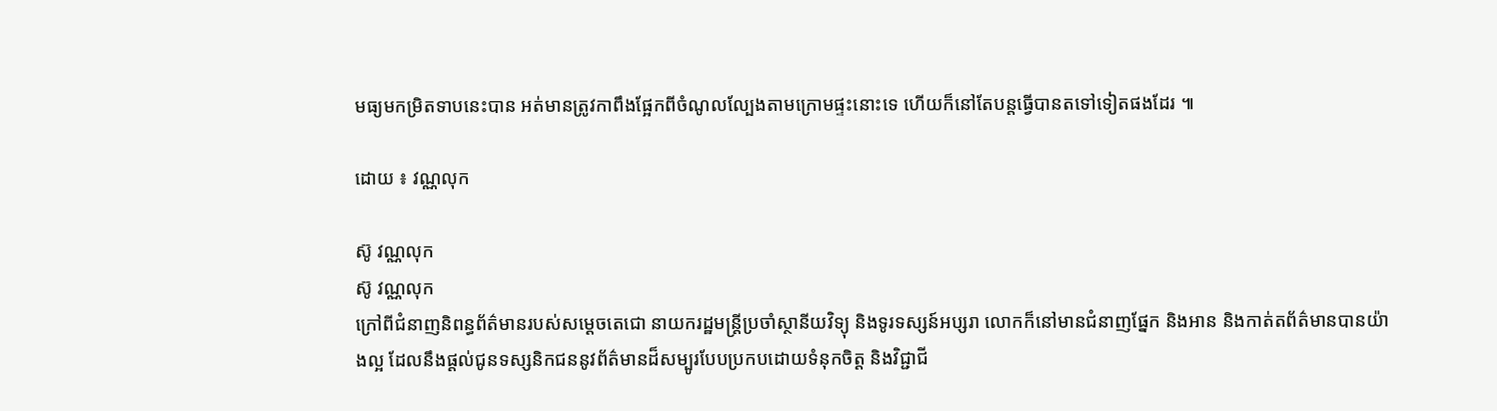មធ្យមកម្រិតទាបនេះបាន អត់មានត្រូវកាពឹងផ្អែកពីចំណូលល្បែងតាមក្រោមផ្ទះនោះទេ ហើយក៏នៅតែបន្តធ្វើបានតទៅទៀតផងដែរ ៕

ដោយ ៖ វណ្ណលុក

ស៊ូ វណ្ណលុក
ស៊ូ វណ្ណលុក
ក្រៅពីជំនាញនិពន្ធព័ត៌មានរបស់សម្ដេចតេជោ នាយករដ្ឋមន្ត្រីប្រចាំស្ថានីយវិទ្យុ និងទូរទស្សន៍អប្សរា លោកក៏នៅមានជំនាញផ្នែក និងអាន និងកាត់តព័ត៌មានបានយ៉ាងល្អ ដែលនឹងផ្ដល់ជូនទស្សនិកជននូវព័ត៌មានដ៏សម្បូរបែបប្រកបដោយទំនុកចិត្ត និងវិជ្ជាជី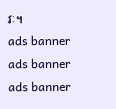វៈ។
ads banner
ads banner
ads banner